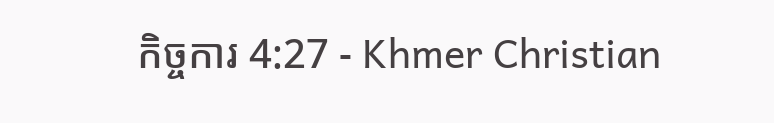កិច្ចការ 4:27 - Khmer Christian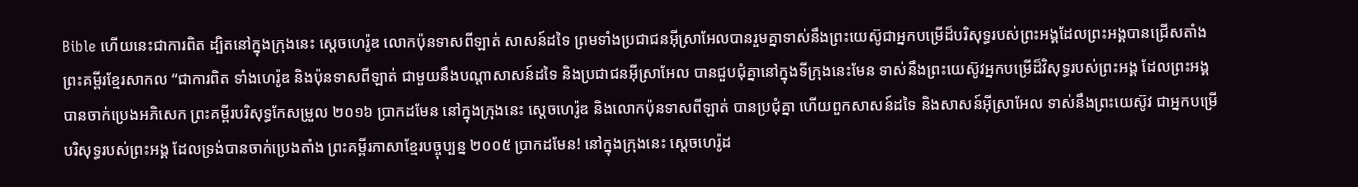Bible ហើយនេះជាការពិត ដ្បិតនៅក្នុងក្រុងនេះ ស្ដេចហេរ៉ូឌ លោកប៉ុនទាសពីឡាត់ សាសន៍ដទៃ ព្រមទាំងប្រជាជនអ៊ីស្រាអែលបានរួមគ្នាទាស់នឹងព្រះយេស៊ូជាអ្នកបម្រើដ៏បរិសុទ្ធរបស់ព្រះអង្គដែលព្រះអង្គបានជ្រើសតាំង ព្រះគម្ពីរខ្មែរសាកល “ជាការពិត ទាំងហេរ៉ូឌ និងប៉ុនទាសពីឡាត់ ជាមួយនឹងបណ្ដាសាសន៍ដទៃ និងប្រជាជនអ៊ីស្រាអែល បានជួបជុំគ្នានៅក្នុងទីក្រុងនេះមែន ទាស់នឹងព្រះយេស៊ូវអ្នកបម្រើដ៏វិសុទ្ធរបស់ព្រះអង្គ ដែលព្រះអង្គបានចាក់ប្រេងអភិសេក ព្រះគម្ពីរបរិសុទ្ធកែសម្រួល ២០១៦ ប្រាកដមែន នៅក្នុងក្រុងនេះ ស្តេចហេរ៉ូឌ និងលោកប៉ុនទាសពីឡាត់ បានប្រជុំគ្នា ហើយពួកសាសន៍ដទៃ និងសាសន៍អ៊ីស្រាអែល ទាស់នឹងព្រះយេស៊ូវ ជាអ្នកបម្រើបរិសុទ្ធរបស់ព្រះអង្គ ដែលទ្រង់បានចាក់ប្រេងតាំង ព្រះគម្ពីរភាសាខ្មែរបច្ចុប្បន្ន ២០០៥ ប្រាកដមែន! នៅក្នុងក្រុងនេះ ស្ដេចហេរ៉ូដ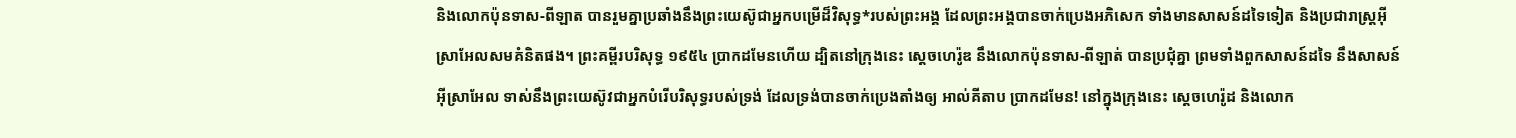និងលោកប៉ុនទាស-ពីឡាត បានរួមគ្នាប្រឆាំងនឹងព្រះយេស៊ូជាអ្នកបម្រើដ៏វិសុទ្ធ*របស់ព្រះអង្គ ដែលព្រះអង្គបានចាក់ប្រេងអភិសេក ទាំងមានសាសន៍ដទៃទៀត និងប្រជារាស្ត្រអ៊ីស្រាអែលសមគំនិតផង។ ព្រះគម្ពីរបរិសុទ្ធ ១៩៥៤ ប្រាកដមែនហើយ ដ្បិតនៅក្រុងនេះ ស្តេចហេរ៉ូឌ នឹងលោកប៉ុនទាស-ពីឡាត់ បានប្រជុំគ្នា ព្រមទាំងពួកសាសន៍ដទៃ នឹងសាសន៍អ៊ីស្រាអែល ទាស់នឹងព្រះយេស៊ូវជាអ្នកបំរើបរិសុទ្ធរបស់ទ្រង់ ដែលទ្រង់បានចាក់ប្រេងតាំងឲ្យ អាល់គីតាប ប្រាកដមែន! នៅក្នុងក្រុងនេះ ស្ដេចហេរ៉ូដ និងលោក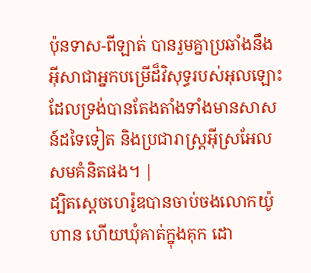ប៉ុនទាស-ពីឡាត់ បានរួមគ្នាប្រឆាំងនឹងអ៊ីសាជាអ្នកបម្រើដ៏វិសុទ្ធរបស់អុលឡោះ ដែលទ្រង់បានតែងតាំងទាំងមានសាសន៍ដទៃទៀត និងប្រជារាស្ដ្រអ៊ីស្រអែលសមគំនិតផង។ |
ដ្បិតស្ដេចហេរ៉ូឌបានចាប់ចងលោកយ៉ូហាន ហើយឃុំគាត់ក្នុងគុក ដោ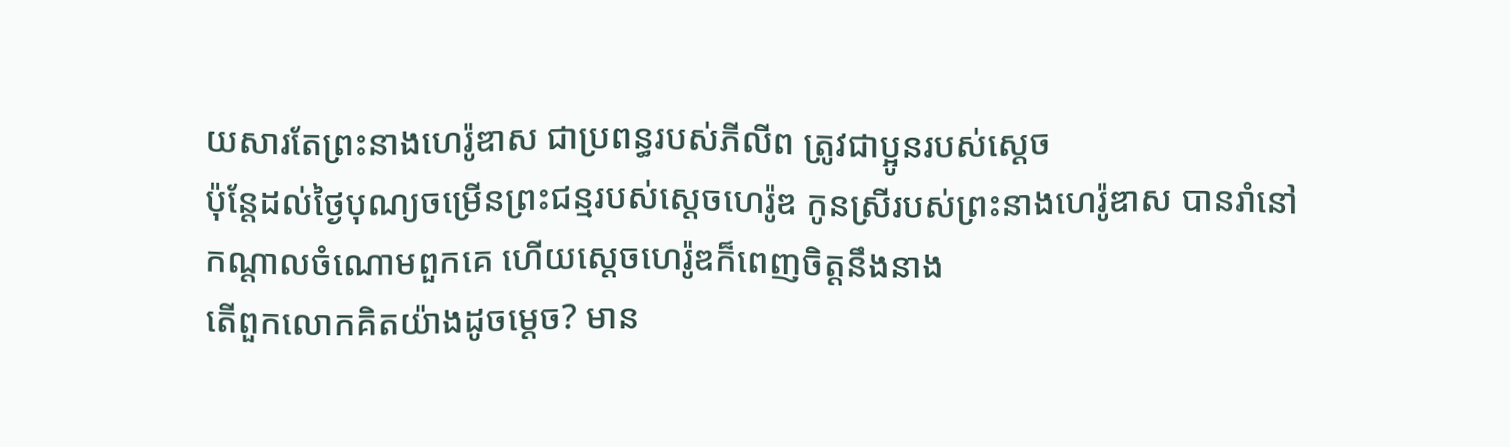យសារតែព្រះនាងហេរ៉ូឌាស ជាប្រពន្ធរបស់ភីលីព ត្រូវជាប្អូនរបស់ស្ដេច
ប៉ុន្ដែដល់ថ្ងៃបុណ្យចម្រើនព្រះជន្មរបស់ស្ដេចហេរ៉ូឌ កូនស្រីរបស់ព្រះនាងហេរ៉ូឌាស បានរាំនៅកណ្ដាលចំណោមពួកគេ ហើយស្ដេចហេរ៉ូឌក៏ពេញចិត្ដនឹងនាង
តើពួកលោកគិតយ៉ាងដូចម្ដេច? មាន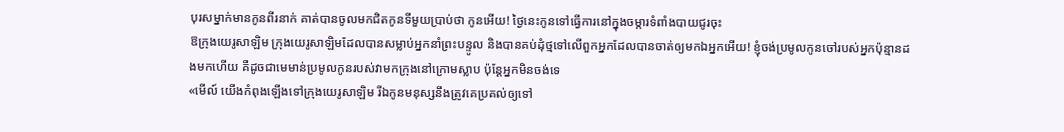បុរសម្នាក់មានកូនពីរនាក់ គាត់បានចូលមកជិតកូនទីមួយប្រាប់ថា កូនអើយ! ថ្ងៃនេះកូនទៅធ្វើការនៅក្នុងចម្ការទំពាំងបាយជូរចុះ
ឱក្រុងយេរូសាឡិម ក្រុងយេរូសាឡិមដែលបានសម្លាប់អ្នកនាំព្រះបន្ទូល និងបានគប់ដុំថ្មទៅលើពួកអ្នកដែលបានចាត់ឲ្យមកឯអ្នកអើយ! ខ្ញុំចង់ប្រមូលកូនចៅរបស់អ្នកប៉ុន្មានដងមកហើយ គឺដូចជាមេមាន់ប្រមូលកូនរបស់វាមកក្រុងនៅក្រោមស្លាប ប៉ុន្ដែអ្នកមិនចង់ទេ
«មើល៍ យើងកំពុងឡើងទៅក្រុងយេរូសាឡិម រីឯកូនមនុស្សនឹងត្រូវគេប្រគល់ឲ្យទៅ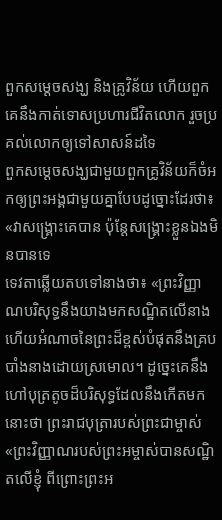ពួកសម្ដេចសង្ឃ និងគ្រូវិន័យ ហើយពួកគេនឹងកាត់ទោសប្រហារជីវិតលោក រួចប្រគល់លោកឲ្យទៅសាសន៍ដទៃ
ពួកសម្ដេចសង្ឃជាមួយពួកគ្រូវិន័យក៏ចំអកឲ្យព្រះអង្គជាមួយគ្នាបែបដូច្នោះដែរថា៖ «វាសង្គ្រោះគេបាន ប៉ុន្ដែសង្គ្រោះខ្លួនឯងមិនបានទេ
ទេវតាឆ្លើយតបទៅនាងថា៖ «ព្រះវិញ្ញាណបរិសុទ្ធនឹងយាងមកសណ្ឋិតលើនាង ហើយអំណាចនៃព្រះដ៏ខ្ពស់បំផុតនឹងគ្របបាំងនាងដោយស្រមោល។ ដូច្នេះគេនឹងហៅបុត្រតូចដ៏បរិសុទ្ធដែលនឹងកើតមកនោះថា ព្រះរាជបុត្រារបស់ព្រះជាម្ចាស់
«ព្រះវិញ្ញាណរបស់ព្រះអម្ចាស់បានសណ្ឋិតលើខ្ញុំ ពីព្រោះព្រះអ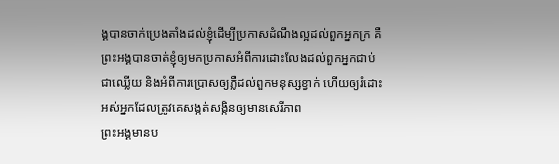ង្គបានចាក់ប្រេងតាំងដល់ខ្ញុំដើម្បីប្រកាសដំណឹងល្អដល់ពួកអ្នកក្រ គឺព្រះអង្គបានចាត់ខ្ញុំឲ្យមកប្រកាសអំពីការដោះលែងដល់ពួកអ្នកជាប់ជាឈ្លើយ និងអំពីការប្រោសឲ្យភ្លឺដល់ពួកមនុស្សខ្វាក់ ហើយឲ្យរំដោះអស់អ្នកដែលត្រូវគេសង្កត់សង្កិនឲ្យមានសេរីភាព
ព្រះអង្គមានប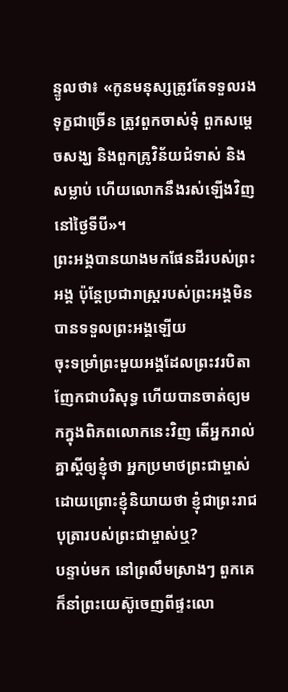ន្ទូលថា៖ «កូនមនុស្សត្រូវតែទទួលរងទុក្ខជាច្រើន ត្រូវពួកចាស់ទុំ ពួកសម្ដេចសង្ឃ និងពួកគ្រូវិន័យជំទាស់ និងសម្លាប់ ហើយលោកនឹងរស់ឡើងវិញនៅថ្ងៃទីបី»។
ព្រះអង្គបានយាងមកផែនដីរបស់ព្រះអង្គ ប៉ុន្ដែប្រជារាស្រ្ដរបស់ព្រះអង្គមិនបានទទួលព្រះអង្គឡើយ
ចុះទម្រាំព្រះមួយអង្គដែលព្រះវរបិតាញែកជាបរិសុទ្ធ ហើយបានចាត់ឲ្យមកក្នុងពិភពលោកនេះវិញ តើអ្នករាល់គ្នាស្ដីឲ្យខ្ញុំថា អ្នកប្រមាថព្រះជាម្ចាស់ ដោយព្រោះខ្ញុំនិយាយថា ខ្ញុំជាព្រះរាជបុត្រារបស់ព្រះជាម្ចាស់ឬ?
បន្ទាប់មក នៅព្រលឹមស្រាងៗ ពួកគេក៏នាំព្រះយេស៊ូចេញពីផ្ទះលោ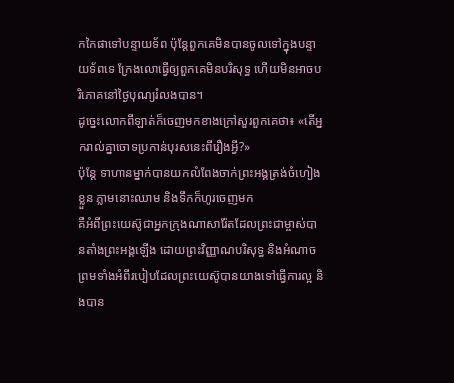កកៃផាទៅបន្ទាយទ័ព ប៉ុន្ដែពួកគេមិនបានចូលទៅក្នុងបន្ទាយទ័ពទេ ក្រែងលោធ្វើឲ្យពួកគេមិនបរិសុទ្ធ ហើយមិនអាចបរិភោគនៅថ្ងៃបុណ្យរំលងបាន។
ដូច្នេះលោកពីឡាត់ក៏ចេញមកខាងក្រៅសួរពួកគេថា៖ «តើអ្នករាល់គ្នាចោទប្រកាន់បុរសនេះពីរឿងអ្វី?»
ប៉ុន្ដែ ទាហានម្នាក់បានយកលំពែងចាក់ព្រះអង្គត្រង់ចំហៀងខ្លួន ភ្លាមនោះឈាម និងទឹកក៏ហូរចេញមក
គឺអំពីព្រះយេស៊ូជាអ្នកក្រុងណាសារ៉ែតដែលព្រះជាម្ចាស់បានតាំងព្រះអង្គឡើង ដោយព្រះវិញ្ញាណបរិសុទ្ធ និងអំណាច ព្រមទាំងអំពីរបៀបដែលព្រះយេស៊ូបានយាងទៅធ្វើការល្អ និងបាន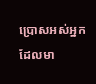ប្រោសអស់អ្នកដែលមា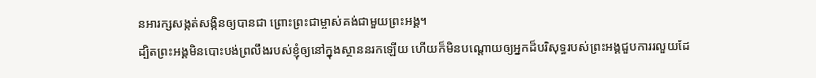នអារក្សសង្កត់សង្កិនឲ្យបានជា ព្រោះព្រះជាម្ចាស់គង់ជាមួយព្រះអង្គ។
ដ្បិតព្រះអង្គមិនបោះបង់ព្រលឹងរបស់ខ្ញុំឲ្យនៅក្នុងស្ថាននរកឡើយ ហើយក៏មិនបណ្ដោយឲ្យអ្នកដ៏បរិសុទ្ធរបស់ព្រះអង្គជួបការរលួយដែ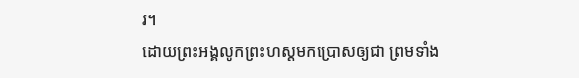រ។
ដោយព្រះអង្គលូកព្រះហស្ដមកប្រោសឲ្យជា ព្រមទាំង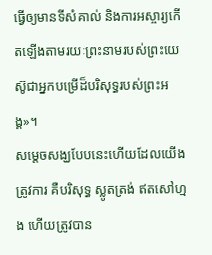ធ្វើឲ្យមានទីសំគាល់ និងការអស្ចារ្យកើតឡើងតាមរយៈព្រះនាមរបស់ព្រះយេស៊ូជាអ្នកបម្រើដ៏បរិសុទ្ធរបស់ព្រះអង្គ»។
សម្ដេចសង្ឃបែបនេះហើយដែលយើងត្រូវការ គឺបរិសុទ្ធ ស្លូតត្រង់ ឥតសៅហ្មង ហើយត្រូវបាន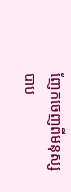ញែកចេញពីមនុស្សបាប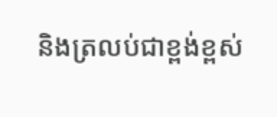និងត្រលប់ជាខ្ពង់ខ្ពស់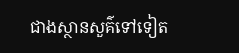ជាងស្ថានសួគ៌ទៅទៀត